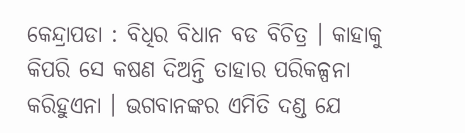କେନ୍ଦ୍ରାପଡା : ବିଧିର ବିଧାନ ବଡ ବିଚିତ୍ର । କାହାକୁ କିପରି ସେ କଷଣ ଦିଅନ୍ତି ତାହାର ପରିକଳ୍ପନା କରିହୁଏନା । ଭଗବାନଙ୍କର ଏମିତି ଦଣ୍ଡ ଯେ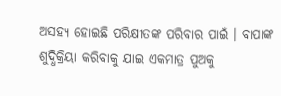ଅସହ୍ୟ ହୋଇଛି ପରିକ୍ଷୀତଙ୍କ ପରିବାର ପାଇଁ । ବାପାଙ୍କ ଶୁଦ୍ଧିକ୍ରିୟା କରିବାକୁ ଯାଇ ଏକମାତ୍ର ପୁଅକୁ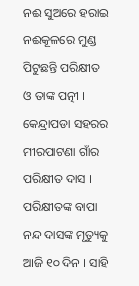ନଈ ସୁଅରେ ହରାଇ ନଈକୂଳରେ ମୁଣ୍ଡ ପିଟୁଛନ୍ତି ପରିକ୍ଷୀତ ଓ ତାଙ୍କ ପତ୍ନୀ ।
କେନ୍ଦ୍ରାପଡା ସହରର ମୀରପାଟଣା ଗାଁର ପରିକ୍ଷୀତ ଦାସ । ପରିକ୍ଷୀତଙ୍କ ବାପା ନନ୍ଦ ଦାସଙ୍କ ମୃତ୍ୟୁକୁ ଆଜି ୧୦ ଦିନ । ସାହି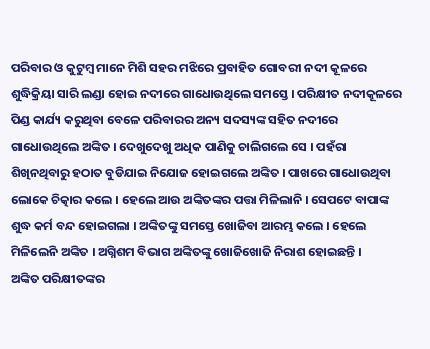ପରିବାର ଓ କୁଟୁମ୍ବ ମାନେ ମିଶି ସହର ମଝିରେ ପ୍ରବାହିତ ଗୋବରୀ ନଦୀ କୂଳରେ ଶୁଦ୍ଧିକ୍ରିୟା ସାରି ଲଣ୍ଡା ହୋଇ ନଦୀରେ ଗାଧୋଉଥିଲେ ସମସ୍ତେ । ପରିକ୍ଷୀତ ନଦୀକୂଳରେ ପିଣ୍ଡ କାର୍ଯ୍ୟ କରୁଥିବା ବେଳେ ପରିବାରର ଅନ୍ୟ ସଦସ୍ୟଙ୍କ ସହିତ ନଦୀରେ ଗାଧୋଉଥିଲେ ଅଙ୍କିତ । ଦେଖୁଦେଖୁ ଅଧିକ ପାଣିକୁ ଚାଲିଗଲେ ସେ । ପହଁରା ଶିଖିନଥିବାରୁ ହଠାତ ବୁଡିଯାଇ ନିଯୋଜ ହୋଇଗଲେ ଅଙ୍କିତ । ପାଖରେ ଗାଧୋଉଥିବା ଲୋକେ ଚିତ୍କାର କଲେ । ହେଲେ ଆଉ ଅଙ୍କିତଙ୍କର ପତ୍ତା ମିଳିଲାନି । ସେପଟେ ବାପାଙ୍କ ଶୁଦ୍ଧ କର୍ମ ବନ୍ଦ ହୋଇଗଲା । ଅଙ୍କିତଙ୍କୁ ସମସ୍ତେ ଖୋଜିବା ଆରମ୍ଭ କଲେ । ହେଲେ ମିଳିଲେନି ଅଙ୍କିତ । ଅଗ୍ନିଶମ ବିଭାଗ ଅଙ୍କିତଙ୍କୁ ଖୋଜିଖୋଜି ନିରାଶ ହୋଇଛନ୍ତି ।
ଅଙ୍କିତ ପରିକ୍ଷୀତଙ୍କର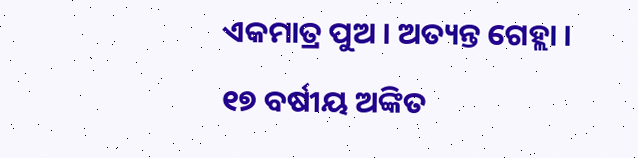ଏକମାତ୍ର ପୁଅ । ଅତ୍ୟନ୍ତ ଗେହ୍ଲା । ୧୭ ବର୍ଷୀୟ ଅଙ୍କିତ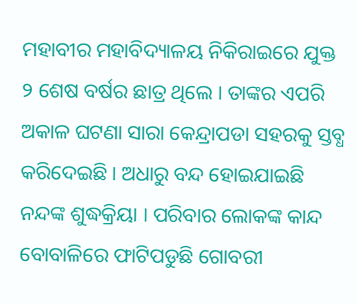ମହାବୀର ମହାବିଦ୍ୟାଳୟ ନିକିରାଇରେ ଯୁକ୍ତ ୨ ଶେଷ ବର୍ଷର ଛାତ୍ର ଥିଲେ । ତାଙ୍କର ଏପରି ଅକାଳ ଘଟଣା ସାରା କେନ୍ଦ୍ରାପଡା ସହରକୁ ସ୍ତବ୍ଧ କରିଦେଇଛି । ଅଧାରୁ ବନ୍ଦ ହୋଇଯାଇଛି ନନ୍ଦଙ୍କ ଶୁଦ୍ଧକ୍ରିୟା । ପରିବାର ଲୋକଙ୍କ କାନ୍ଦ ବୋବାଳିରେ ଫାଟିପଡୁଛି ଗୋବରୀ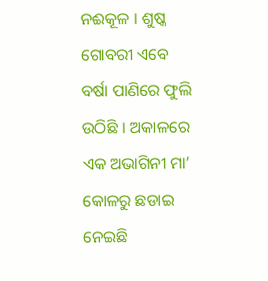ନଈକୂଳ । ଶୁଷ୍କ ଗୋବରୀ ଏବେ ବର୍ଷା ପାଣିରେ ଫୁଲି ଉଠିଛି । ଅକାଳରେ ଏକ ଅଭାଗିନୀ ମା’ କୋଳରୁ ଛଡାଇ ନେଇଛି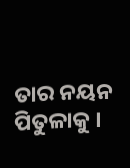ତାର ନୟନ ପିତୁଳାକୁ ।